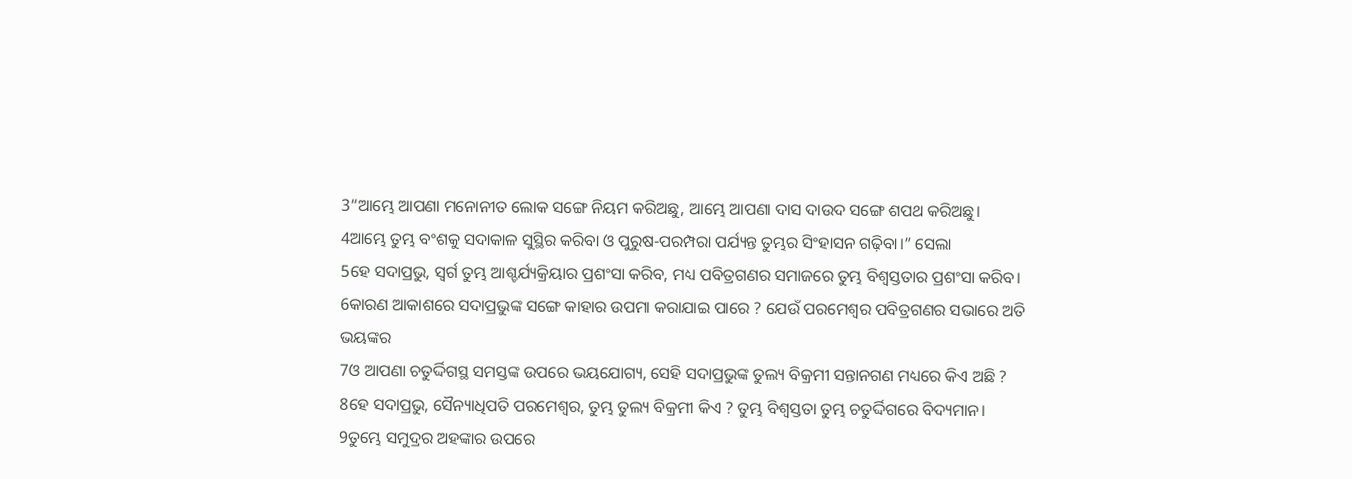3“ଆମ୍ଭେ ଆପଣା ମନୋନୀତ ଲୋକ ସଙ୍ଗେ ନିୟମ କରିଅଛୁ, ଆମ୍ଭେ ଆପଣା ଦାସ ଦାଉଦ ସଙ୍ଗେ ଶପଥ କରିଅଛୁ।
4ଆମ୍ଭେ ତୁମ୍ଭ ବଂଶକୁ ସଦାକାଳ ସୁସ୍ଥିର କରିବା ଓ ପୁରୁଷ-ପରମ୍ପରା ପର୍ଯ୍ୟନ୍ତ ତୁମ୍ଭର ସିଂହାସନ ଗଢ଼ିବା।” ସେଲା
5ହେ ସଦାପ୍ରଭୁ, ସ୍ୱର୍ଗ ତୁମ୍ଭ ଆଶ୍ଚର୍ଯ୍ୟକ୍ରିୟାର ପ୍ରଶଂସା କରିବ, ମଧ୍ୟ ପବିତ୍ରଗଣର ସମାଜରେ ତୁମ୍ଭ ବିଶ୍ୱସ୍ତତାର ପ୍ରଶଂସା କରିବ।
6କାରଣ ଆକାଶରେ ସଦାପ୍ରଭୁଙ୍କ ସଙ୍ଗେ କାହାର ଉପମା କରାଯାଇ ପାରେ ? ଯେଉଁ ପରମେଶ୍ୱର ପବିତ୍ରଗଣର ସଭାରେ ଅତି ଭୟଙ୍କର
7ଓ ଆପଣା ଚତୁର୍ଦ୍ଦିଗସ୍ଥ ସମସ୍ତଙ୍କ ଉପରେ ଭୟଯୋଗ୍ୟ, ସେହି ସଦାପ୍ରଭୁଙ୍କ ତୁଲ୍ୟ ବିକ୍ରମୀ ସନ୍ତାନଗଣ ମଧ୍ୟରେ କିଏ ଅଛି ?
8ହେ ସଦାପ୍ରଭୁ, ସୈନ୍ୟାଧିପତି ପରମେଶ୍ୱର, ତୁମ୍ଭ ତୁଲ୍ୟ ବିକ୍ରମୀ କିଏ ? ତୁମ୍ଭ ବିଶ୍ୱସ୍ତତା ତୁମ୍ଭ ଚତୁର୍ଦ୍ଦିଗରେ ବିଦ୍ୟମାନ।
9ତୁମ୍ଭେ ସମୁଦ୍ରର ଅହଙ୍କାର ଉପରେ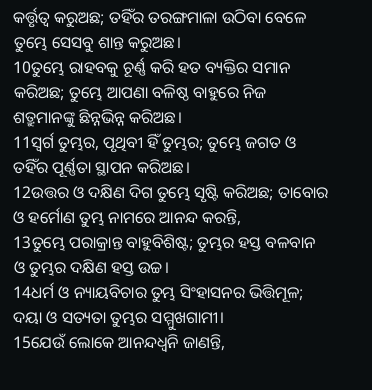କର୍ତ୍ତୃତ୍ୱ କରୁଅଛ; ତହିଁର ତରଙ୍ଗମାଳା ଉଠିବା ବେଳେ ତୁମ୍ଭେ ସେସବୁ ଶାନ୍ତ କରୁଅଛ।
10ତୁମ୍ଭେ ରାହବକୁ ଚୂର୍ଣ୍ଣ କରି ହତ ବ୍ୟକ୍ତିର ସମାନ କରିଅଛ; ତୁମ୍ଭେ ଆପଣା ବଳିଷ୍ଠ ବାହୁରେ ନିଜ ଶତ୍ରୁମାନଙ୍କୁ ଛିନ୍ନଭିନ୍ନ କରିଅଛ।
11ସ୍ୱର୍ଗ ତୁମ୍ଭର, ପୃଥିବୀ ହିଁ ତୁମ୍ଭର; ତୁମ୍ଭେ ଜଗତ ଓ ତହିଁର ପୂର୍ଣ୍ଣତା ସ୍ଥାପନ କରିଅଛ।
12ଉତ୍ତର ଓ ଦକ୍ଷିଣ ଦିଗ ତୁମ୍ଭେ ସୃଷ୍ଟି କରିଅଛ; ତାବୋର ଓ ହର୍ମୋଣ ତୁମ୍ଭ ନାମରେ ଆନନ୍ଦ କରନ୍ତି,
13ତୁମ୍ଭେ ପରାକ୍ରାନ୍ତ ବାହୁବିଶିଷ୍ଟ; ତୁମ୍ଭର ହସ୍ତ ବଳବାନ ଓ ତୁମ୍ଭର ଦକ୍ଷିଣ ହସ୍ତ ଉଚ୍ଚ।
14ଧର୍ମ ଓ ନ୍ୟାୟବିଚାର ତୁମ୍ଭ ସିଂହାସନର ଭିତ୍ତିମୂଳ; ଦୟା ଓ ସତ୍ୟତା ତୁମ୍ଭର ସମ୍ମୁଖଗାମୀ।
15ଯେଉଁ ଲୋକେ ଆନନ୍ଦଧ୍ୱନି ଜାଣନ୍ତି,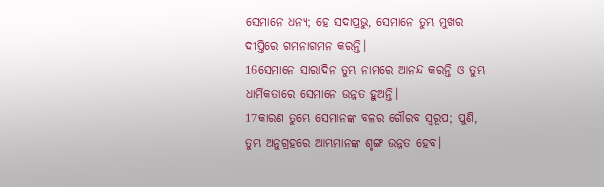ସେମାନେ ଧନ୍ୟ; ହେ ସଦାପ୍ରଭୁ, ସେମାନେ ତୁମ୍ଭ ମୁଖର ଦୀପ୍ତିରେ ଗମନାଗମନ କରନ୍ତି।
16ସେମାନେ ସାରାଦିନ ତୁମ୍ଭ ନାମରେ ଆନନ୍ଦ କରନ୍ତି ଓ ତୁମ୍ଭ ଧାର୍ମିକତାରେ ସେମାନେ ଉନ୍ନତ ହୁଅନ୍ତି।
17କାରଣ ତୁମ୍ଭେ ସେମାନଙ୍କ ବଳର ଗୌରବ ସ୍ୱରୂପ; ପୁଣି, ତୁମ୍ଭ ଅନୁଗ୍ରହରେ ଆମ୍ଭମାନଙ୍କ ଶୃଙ୍ଗ ଉନ୍ନତ ହେବ।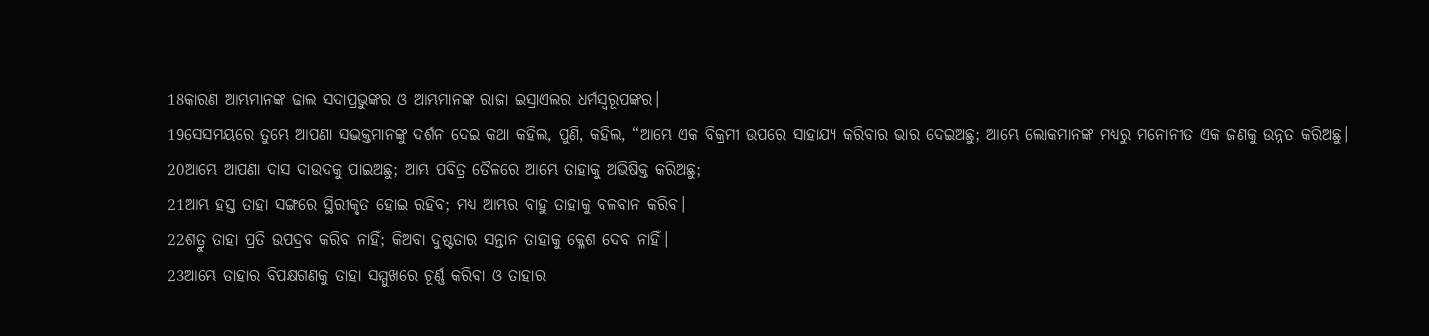18କାରଣ ଆମ୍ଭମାନଙ୍କ ଢାଲ ସଦାପ୍ରଭୁଙ୍କର ଓ ଆମ୍ଭମାନଙ୍କ ରାଜା ଇସ୍ରାଏଲର ଧର୍ମସ୍ୱରୂପଙ୍କର।
19ସେସମୟରେ ତୁମ୍ଭେ ଆପଣା ସଦ୍ଭକ୍ତମାନଙ୍କୁ ଦର୍ଶନ ଦେଇ କଥା କହିଲ, ପୁଣି, କହିଲ, “ଆମ୍ଭେ ଏକ ବିକ୍ରମୀ ଉପରେ ସାହାଯ୍ୟ କରିବାର ଭାର ଦେଇଅଛୁ; ଆମ୍ଭେ ଲୋକମାନଙ୍କ ମଧ୍ୟରୁ ମନୋନୀତ ଏକ ଜଣକୁ ଉନ୍ନତ କରିଅଛୁ।
20ଆମ୍ଭେ ଆପଣା ଦାସ ଦାଉଦକୁ ପାଇଅଛୁ; ଆମ୍ଭ ପବିତ୍ର ତୈଳରେ ଆମ୍ଭେ ତାହାକୁ ଅଭିଷିକ୍ତ କରିଅଛୁ;
21ଆମ୍ଭ ହସ୍ତ ତାହା ସଙ୍ଗରେ ସ୍ଥିରୀକୃତ ହୋଇ ରହିବ; ମଧ୍ୟ ଆମ୍ଭର ବାହୁ ତାହାକୁ ବଳବାନ କରିବ।
22ଶତ୍ରୁ ତାହା ପ୍ରତି ଉପଦ୍ରବ କରିବ ନାହିଁ; କିଅବା ଦୁଷ୍ଟତାର ସନ୍ତାନ ତାହାକୁ କ୍ଳେଶ ଦେବ ନାହିଁ।
23ଆମ୍ଭେ ତାହାର ବିପକ୍ଷଗଣକୁ ତାହା ସମ୍ମୁଖରେ ଚୂର୍ଣ୍ଣ କରିବା ଓ ତାହାର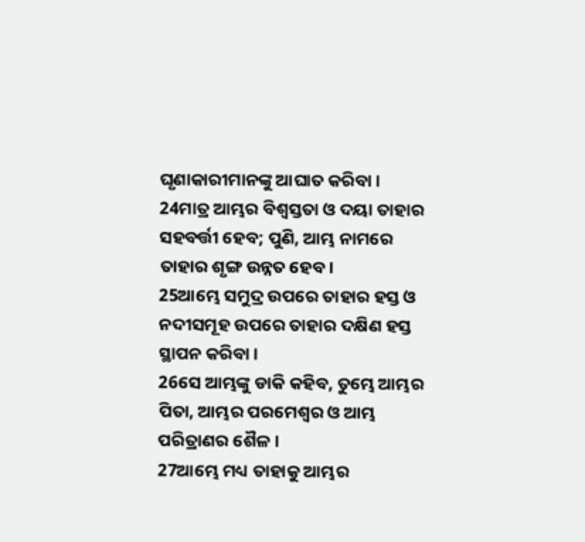ଘୃଣାକାରୀମାନଙ୍କୁ ଆଘାତ କରିବା।
24ମାତ୍ର ଆମ୍ଭର ବିଶ୍ୱସ୍ତତା ଓ ଦୟା ତାହାର ସହବର୍ତ୍ତୀ ହେବ; ପୁଣି, ଆମ୍ଭ ନାମରେ ତାହାର ଶୃଙ୍ଗ ଉନ୍ନତ ହେବ।
25ଆମ୍ଭେ ସମୁଦ୍ର ଉପରେ ତାହାର ହସ୍ତ ଓ ନଦୀସମୂହ ଉପରେ ତାହାର ଦକ୍ଷିଣ ହସ୍ତ ସ୍ଥାପନ କରିବା।
26ସେ ଆମ୍ଭଙ୍କୁ ଡାକି କହିବ, ତୁମ୍ଭେ ଆମ୍ଭର ପିତା, ଆମ୍ଭର ପରମେଶ୍ୱର ଓ ଆମ୍ଭ ପରିତ୍ରାଣର ଶୈଳ।
27ଆମ୍ଭେ ମଧ୍ୟ ତାହାକୁ ଆମ୍ଭର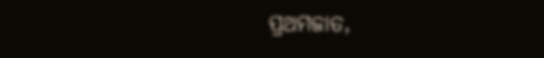ପ୍ରଥମଜାତ,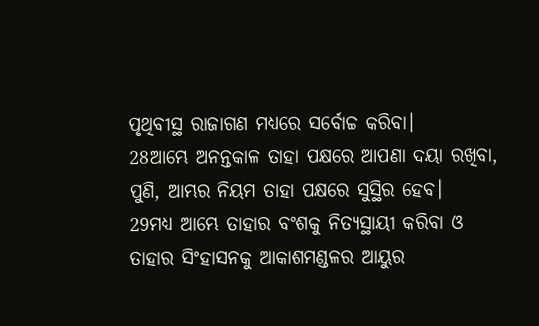ପୃଥିବୀସ୍ଥ ରାଜାଗଣ ମଧ୍ୟରେ ସର୍ବୋଚ୍ଚ କରିବା।
28ଆମ୍ଭେ ଅନନ୍ତକାଳ ତାହା ପକ୍ଷରେ ଆପଣା ଦୟା ରଖିବା, ପୁଣି, ଆମ୍ଭର ନିୟମ ତାହା ପକ୍ଷରେ ସୁସ୍ଥିର ହେବ।
29ମଧ୍ୟ ଆମ୍ଭେ ତାହାର ବଂଶକୁ ନିତ୍ୟସ୍ଥାୟୀ କରିବା ଓ ତାହାର ସିଂହାସନକୁ ଆକାଶମଣ୍ଡଳର ଆୟୁର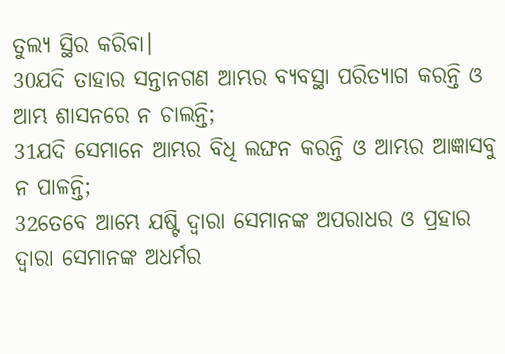ତୁଲ୍ୟ ସ୍ଥିର କରିବା।
30ଯଦି ତାହାର ସନ୍ତାନଗଣ ଆମ୍ଭର ବ୍ୟବସ୍ଥା ପରିତ୍ୟାଗ କରନ୍ତି ଓ ଆମ୍ଭ ଶାସନରେ ନ ଚାଲନ୍ତି;
31ଯଦି ସେମାନେ ଆମ୍ଭର ବିଧି ଲଙ୍ଘନ କରନ୍ତି ଓ ଆମ୍ଭର ଆଜ୍ଞାସବୁ ନ ପାଳନ୍ତି;
32ତେବେ ଆମ୍ଭେ ଯଷ୍ଟି ଦ୍ୱାରା ସେମାନଙ୍କ ଅପରାଧର ଓ ପ୍ରହାର ଦ୍ୱାରା ସେମାନଙ୍କ ଅଧର୍ମର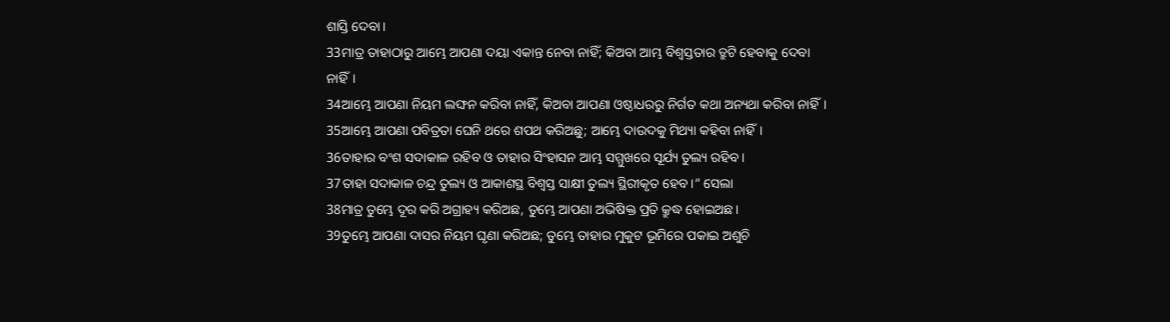ଶାସ୍ତି ଦେବା।
33ମାତ୍ର ତାହାଠାରୁ ଆମ୍ଭେ ଆପଣା ଦୟା ଏକାନ୍ତ ନେବା ନାହିଁ; କିଅବା ଆମ୍ଭ ବିଶ୍ୱସ୍ତତାର ତ୍ରୁଟି ହେବାକୁ ଦେବା ନାହିଁ।
34ଆମ୍ଭେ ଆପଣା ନିୟମ ଲଙ୍ଘନ କରିବା ନାହିଁ, କିଅବା ଆପଣା ଓଷ୍ଠାଧରରୁ ନିର୍ଗତ କଥା ଅନ୍ୟଥା କରିବା ନାହିଁ।
35ଆମ୍ଭେ ଆପଣା ପବିତ୍ରତା ଘେନି ଥରେ ଶପଥ କରିଅଛୁ; ଆମ୍ଭେ ଦାଉଦକୁ ମିଥ୍ୟା କହିବା ନାହିଁ।
36ତାହାର ବଂଶ ସଦାକାଳ ରହିବ ଓ ତାହାର ସିଂହାସନ ଆମ୍ଭ ସମ୍ମୁଖରେ ସୂର୍ଯ୍ୟ ତୁଲ୍ୟ ରହିବ।
37ତାହା ସଦାକାଳ ଚନ୍ଦ୍ର ତୁଲ୍ୟ ଓ ଆକାଶସ୍ଥ ବିଶ୍ୱସ୍ତ ସାକ୍ଷୀ ତୁଲ୍ୟ ସ୍ଥିରୀକୃତ ହେବ।” ସେଲା
38ମାତ୍ର ତୁମ୍ଭେ ଦୂର କରି ଅଗ୍ରାହ୍ୟ କରିଅଛ, ତୁମ୍ଭେ ଆପଣା ଅଭିଷିକ୍ତ ପ୍ରତି କ୍ରୁଦ୍ଧ ହୋଇଅଛ।
39ତୁମ୍ଭେ ଆପଣା ଦାସର ନିୟମ ଘୃଣା କରିଅଛ; ତୁମ୍ଭେ ତାହାର ମୁକୁଟ ଭୂମିରେ ପକାଇ ଅଶୁଚି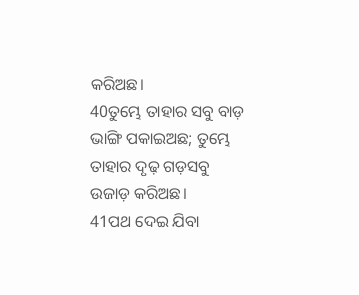କରିଅଛ।
40ତୁମ୍ଭେ ତାହାର ସବୁ ବାଡ଼ ଭାଙ୍ଗି ପକାଇଅଛ; ତୁମ୍ଭେ ତାହାର ଦୃଢ଼ ଗଡ଼ସବୁ ଉଜାଡ଼ କରିଅଛ।
41ପଥ ଦେଇ ଯିବା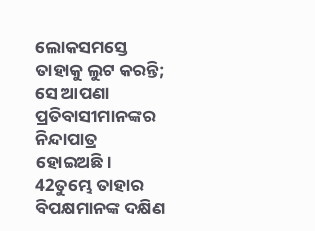ଲୋକସମସ୍ତେ ତାହାକୁ ଲୁଟ କରନ୍ତି; ସେ ଆପଣା ପ୍ରତିବାସୀମାନଙ୍କର ନିନ୍ଦାପାତ୍ର ହୋଇଅଛି।
42ତୁମ୍ଭେ ତାହାର ବିପକ୍ଷମାନଙ୍କ ଦକ୍ଷିଣ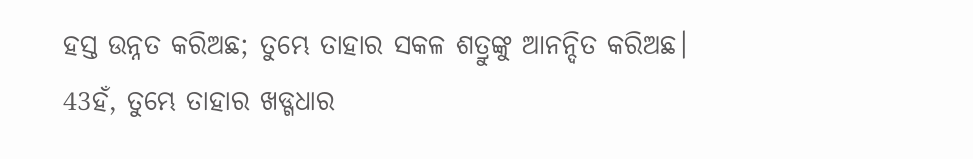ହସ୍ତ ଉନ୍ନତ କରିଅଛ; ତୁମ୍ଭେ ତାହାର ସକଳ ଶତ୍ରୁଙ୍କୁ ଆନନ୍ଦିତ କରିଅଛ।
43ହଁ, ତୁମ୍ଭେ ତାହାର ଖଡ୍ଗଧାର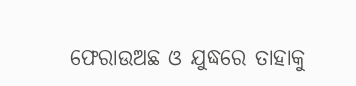ଫେରାଉଅଛ ଓ ଯୁଦ୍ଧରେ ତାହାକୁ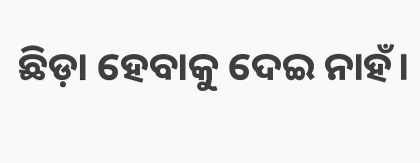ଛିଡ଼ା ହେବାକୁ ଦେଇ ନାହଁ।